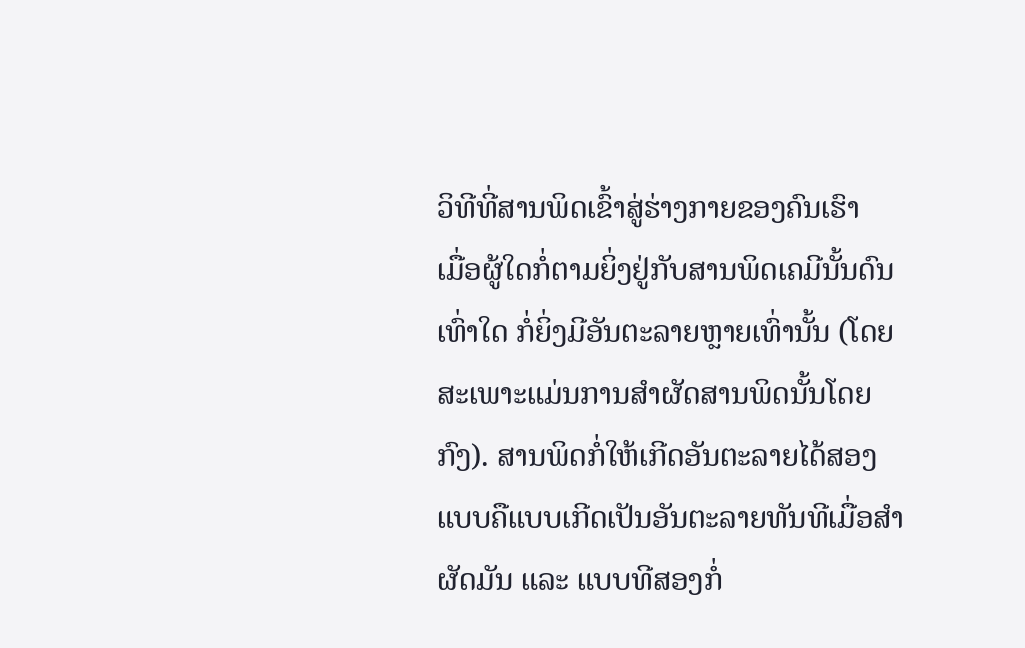ວິທີທີ່ສານພິດເຂົ້າສູ່ຮ່າງກາຍຂອງຄົນເຮົາ
ເມື່ອຜູ້ໃດກໍ່ຕາມຍິ່ງຢູ່ກັບສານພິດເຄມີນັ້ນດົນເທົ່າໃດ ກໍ່ຍິ່ງມີອັນຕະລາຍຫຼາຍເທົ່ານັ້ນ (ໂດຍສະເພາະແມ່ນການສຳຜັດສານພິດນັ້ນໂດຍກົງ). ສານພິດກໍ່ໃຫ້ເກີດອັນຕະລາຍໄດ້ສອງແບບຄືແບບເກີດເປັນອັນຕະລາຍທັນທີເມື່ອສຳຜັດມັນ ແລະ ແບບທີສອງກໍ່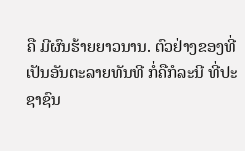ຄື ມີຜົນຮ້າຍຍາວນານ. ຕົວຢ່າງຂອງທີ່ເປັນອັນຕະລາຍທັນທີ ກໍ່ຄືກໍລະນີ ທີ່ປະຊາຊົນ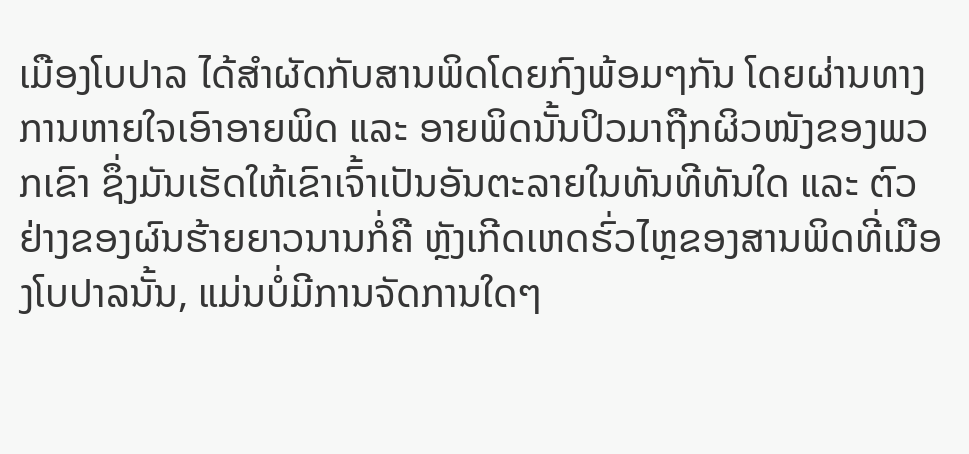ເມືອງໂບປາລ ໄດ້ສຳຜັດກັບສານພິດໂດຍກົງພ້ອມໆກັນ ໂດຍຜ່ານທາງການຫາຍໃຈເອົາອາຍພິດ ແລະ ອາຍພິດນັ້ນປິວມາຖືກຜິວໜັງຂອງພວກເຂົາ ຊຶ່ງມັນເຮັດໃຫ້ເຂົາເຈົ້າເປັນອັນຕະລາຍໃນທັນທີທັນໃດ ແລະ ຕົວຢ່າງຂອງຜົນຮ້າຍຍາວນານກໍ່ຄື ຫຼັງເກີດເຫດຮົ່ວໄຫຼຂອງສານພິດທີ່ເມືອງໂບປາລນັ້ນ, ແມ່ນບໍ່ມີການຈັດການໃດໆ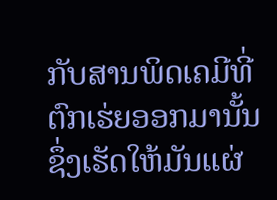ກັບສານພິດເຄມີທີ່ຕົກເຮ່ຍອອກມານັ້ນ ຊຶ່ງເຮັດໃຫ້ມັນແຜ່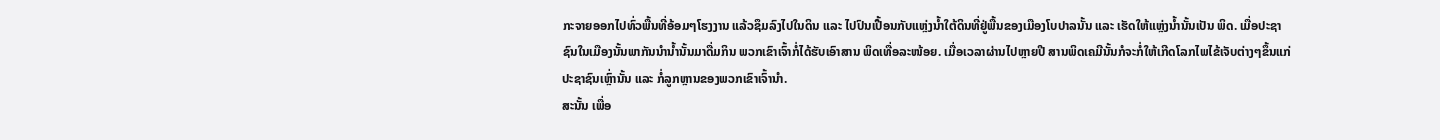ກະຈາຍອອກໄປທົ່ວພື້ນທີ່ອ້ອມໆໂຮງງານ ແລ້ວຊຶມລົງໄປໃນດິນ ແລະ ໄປປົນເປື້ອນກັບແຫຼ່ງນ້ຳໃຕ້ດິນທີ່ຢູ່ພື້ນຂອງເມືອງໂບປາລນັ້ນ ແລະ ເຮັດໃຫ້ແຫຼ່ງນ້ຳນັ້ນເປັນ ພິດ. ເມື່ອປະຊາຊົນໃນເມືອງນັ້ນພາກັນນຳນ້ຳນັ້ນມາດື່ມກິນ ພວກເຂົາເຈົ້າກໍ່ໄດ້ຮັບເອົາສານ ພິດເທື່ອລະໜ້ອຍ. ເມື່ອເວລາຜ່ານໄປຫຼາຍປີ ສານພິດເຄມີນັ້ນກໍຈະກໍ່ໃຫ້ເກີດໂລກໄພໄຂ້ເຈັບຕ່າງໆຂຶ້ນແກ່ປະຊາຊົນເຫຼົ່ານັ້ນ ແລະ ກໍ່ລູກຫຼານຂອງພວກເຂົາເຈົ້ານຳ.
ສະນັ້ນ ເພື່ອ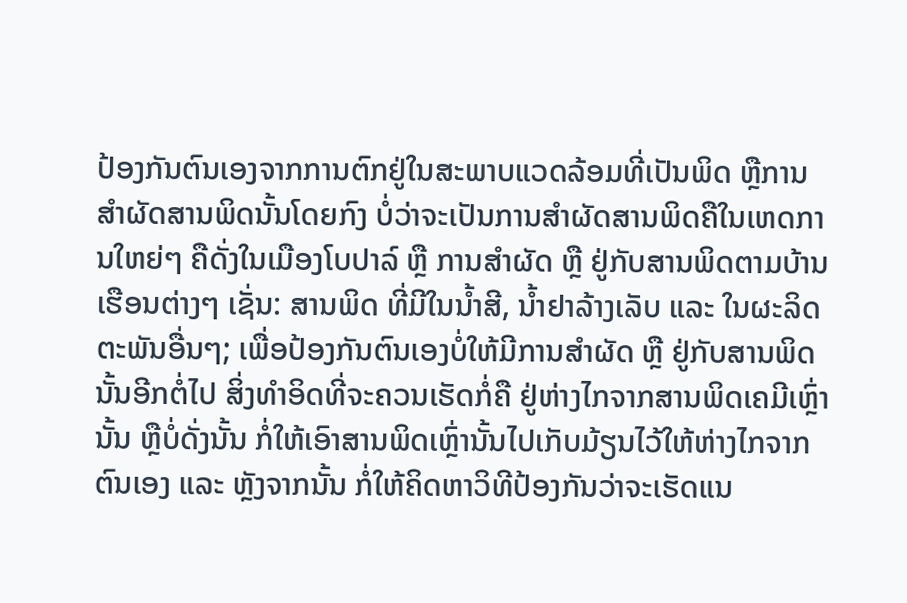ປ້ອງກັນຕົນເອງຈາກການຕົກຢູ່ໃນສະພາບແວດລ້ອມທີ່ເປັນພິດ ຫຼືການສຳຜັດສານພິດນັ້ນໂດຍກົງ ບໍ່ວ່າຈະເປັນການສຳຜັດສານພິດຄືໃນເຫດການໃຫຍ່ໆ ຄືດັ່ງໃນເມືອງໂບປາລ໌ ຫຼື ການສຳຜັດ ຫຼື ຢູ່ກັບສານພິດຕາມບ້ານເຮືອນຕ່າງໆ ເຊັ່ນ: ສານພິດ ທີ່ມີໃນນ້ຳສີ, ນ້ຳຢາລ້າງເລັບ ແລະ ໃນຜະລິດຕະພັນອື່ນໆ; ເພື່ອປ້ອງກັນຕົນເອງບໍ່ໃຫ້ມີການສຳຜັດ ຫຼື ຢູ່ກັບສານພິດນັ້ນອີກຕໍ່ໄປ ສິ່ງທຳອິດທີ່ຈະຄວນເຮັດກໍ່ຄື ຢູ່ຫ່າງໄກຈາກສານພິດເຄມີເຫຼົ່ານັ້ນ ຫຼືບໍ່ດັ່ງນັ້ນ ກໍ່ໃຫ້ເອົາສານພິດເຫຼົ່ານັ້ນໄປເກັບມ້ຽນໄວ້ໃຫ້ຫ່າງໄກຈາກຕົນເອງ ແລະ ຫຼັງຈາກນັ້ນ ກໍ່ໃຫ້ຄິດຫາວິທີປ້ອງກັນວ່າຈະເຮັດແນ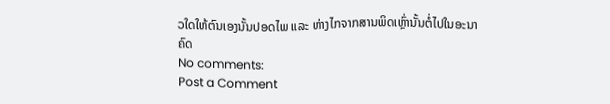ວໃດໃຫ້ຕົນເອງນັ້ນປອດໄພ ແລະ ຫ່າງໄກຈາກສານພິດເຫຼົ່ານັ້ນຕໍ່ໄປໃນອະນາຄົດ
No comments:
Post a Comment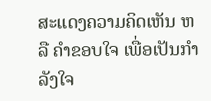ສະແດງຄວາມຄິດເຫັນ ຫລື ຄຳຂອບໃຈ ເພື່ອເປັນກຳລັງໃຈ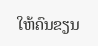ໃຫ້ຄົນຂຽນ